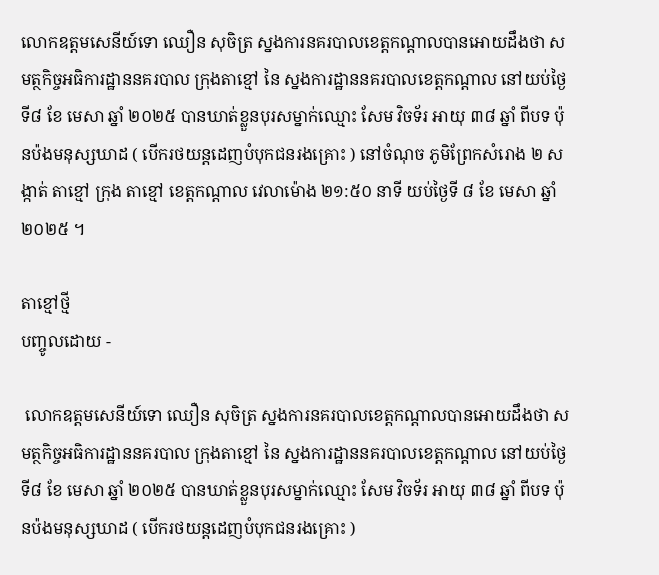លោកឧត្ដមសេនីយ៍ទោ ឈឿន សុចិត្រ ស្នងការនគរបាលខេត្តកណ្ដាលបានអោយដឹងថា សមត្ថកិច្ចអធិការដ្ឋាននគរបាល ក្រុងតាខ្មៅ នៃ ស្នងការដ្ឋាននគរបាលខេត្តកណ្តាល នៅយប់ថ្ងៃទី៨ ខែ មេសា ឆ្នាំ ២០២៥ បានឃាត់ខ្លួនបុរសម្នាក់ឈ្មោះ សែម វិចទ័រ អាយុ ៣៨ ឆ្នាំ ពីបទ ប៉ុនប៉ងមនុស្សឃាដ ( បេីករថយន្តដេញបំបុកជនរងគ្រោះ ) នៅចំណុច ភូមិព្រែកសំរោង ២ សង្កាត់ តាខ្មៅ ក្រុង តាខ្មៅ ខេត្តកណ្ដាល វេលាម៉ោង ២១:៥០ នាទី យប់ថ្ងៃទី ៨ ខែ មេសា ឆ្នាំ ២០២៥ ។

តាខ្មៅថ្មី
បញ្ចូលដោយ -

 លោកឧត្ដមសេនីយ៍ទោ ឈឿន សុចិត្រ ស្នងការនគរបាលខេត្តកណ្ដាលបានអោយដឹងថា សមត្ថកិច្ចអធិការដ្ឋាននគរបាល ក្រុងតាខ្មៅ នៃ ស្នងការដ្ឋាននគរបាលខេត្តកណ្តាល នៅយប់ថ្ងៃទី៨ ខែ មេសា ឆ្នាំ ២០២៥ បានឃាត់ខ្លួនបុរសម្នាក់ឈ្មោះ សែម វិចទ័រ អាយុ ៣៨ ឆ្នាំ ពីបទ ប៉ុនប៉ងមនុស្សឃាដ ( បេីករថយន្តដេញបំបុកជនរងគ្រោះ )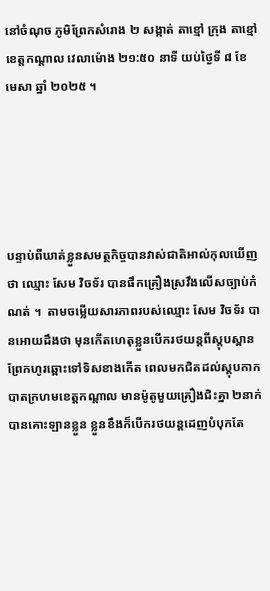នៅចំណុច ភូមិព្រែកសំរោង ២ សង្កាត់ តាខ្មៅ ក្រុង តាខ្មៅ ខេត្តកណ្ដាល វេលាម៉ោង ២១:៥០ នាទី យប់ថ្ងៃទី ៨ ខែ មេសា ឆ្នាំ ២០២៥ ។





បន្ទាប់ពីឃាត់ខ្លួនសមត្ថកិច្ចបានវាស់ជាតិអាល់កុលឃេីញថា ឈ្មោះ សែម វិចទ័រ បានផឹកគ្រឿងស្រវឹងលេីសច្បាប់កំណត់ ។  តាមចម្លេីយសារភាពរបស់ឈ្មោះ សែម វិចទ័រ បានអោយដឹងថា មុនកេីតហេតុខ្លួនបេីករថយន្តពីស្តុបស្ពានព្រែកហូរឆ្ពោះទៅទិសខាងកេីត ពេលមកជិតដល់ស្តុបកាកបាតក្រហមខេត្តកណ្ដាល មានម៉ូតូមួយគ្រឿងជិះគ្នា ២នាក់ បានគោះឡានខ្លួន ខ្លួនខឹងក៏បេីករថយន្តដេញបំបុកតែ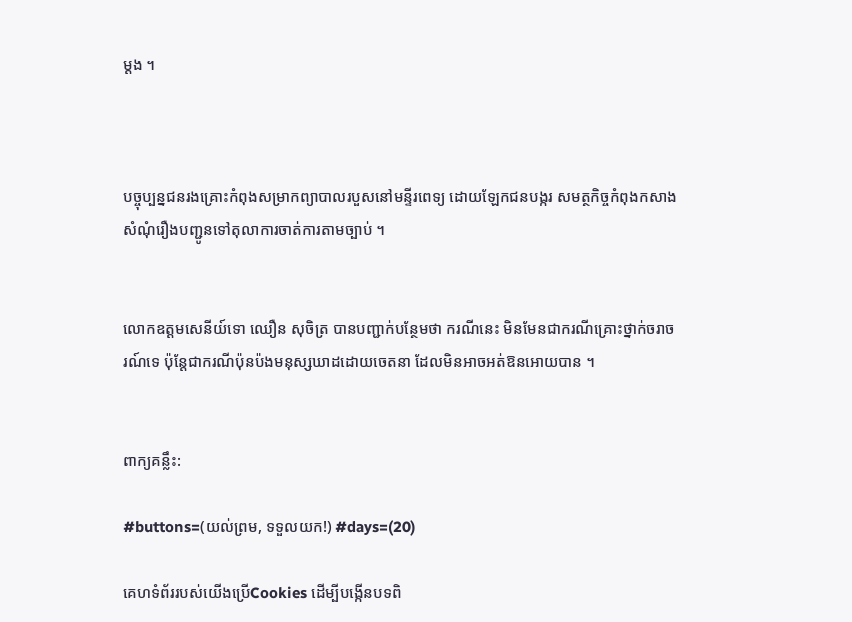ម្ដង ។



បច្ចុប្បន្នជនរងគ្រោះកំពុងសម្រាកព្យាបាលរបួសនៅមន្ទីរពេទ្យ ដោយឡែកជនបង្ករ សមត្ថកិច្ចកំពុងកសាងសំណុំរឿងបញ្ជូនទៅតុលាការចាត់ការតាមច្បាប់ ។


លោកឧត្ដមសេនីយ៍ទោ ឈឿន សុចិត្រ បានបញ្ជាក់បន្ថែមថា ករណីនេះ មិនមែនជាករណីគ្រោះថ្នាក់ចរាចរណ៍ទេ ប៉ុន្តែជាករណីប៉ុនប៉ងមនុស្សឃាដដោយចេតនា ដែលមិនអាចអត់ឱនអោយបាន ។


ពាក្យគន្លឹះ:

#buttons=(យល់ព្រម, ទទួលយក!) #days=(20)

គេហទំព័ររបស់យើងប្រើCookies ដើម្បីបង្កើនបទពិ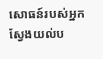សោធន៍របស់អ្នក ស្វែងយល់ប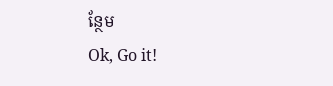ន្ថែម
Ok, Go it!